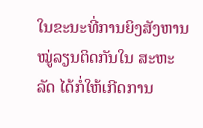ໃນຂະນະທີ່ການຍິງສັງຫານໝູ່ລຽນຕິດກັນໃນ ສະຫະລັດ ໄດ້ກໍ່ໃຫ້ເກີດການ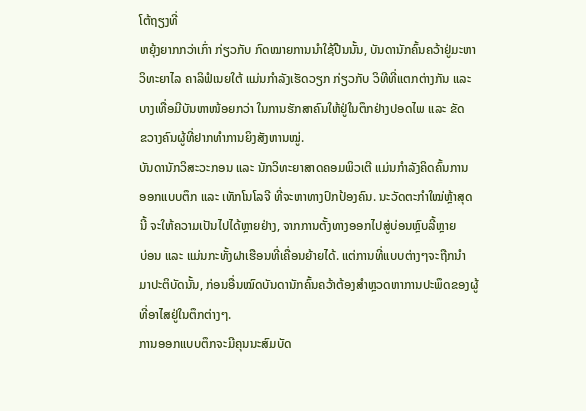ໂຕ້ຖຽງທີ່
ຫຍຸ້ງຍາກກວ່າເກົ່າ ກ່ຽວກັບ ກົດໝາຍການນຳໃຊ້ປືນນັ້ນ, ບັນດານັກຄົ້ນຄວ້າຢູ່ມະຫາ
ວິທະຍາໄລ ຄາລິຟໍເນຍໃຕ້ ແມ່ນກຳລັງເຮັດວຽກ ກ່ຽວກັບ ວິທີທີ່ແຕກຕ່າງກັນ ແລະ
ບາງເທື່ອມີບັນຫາໜ້ອຍກວ່າ ໃນການຮັກສາຄົນໃຫ້ຢູ່ໃນຕຶກຢ່າງປອດໄພ ແລະ ຂັດ
ຂວາງຄົນຜູ້ທີ່ຢາກທຳການຍິງສັງຫານໝູ່.
ບັນດານັກວິສະວະກອນ ແລະ ນັກວິທະຍາສາດຄອມພິວເຕີ ແມ່ນກຳລັງຄິດຄົ້ນການ
ອອກແບບຕຶກ ແລະ ເທັກໂນໂລຈີ ທີ່ຈະຫາທາງປົກປ້ອງຄົນ. ນະວັດຕະກຳໃໝ່ຫຼ້າສຸດ
ນີ້ ຈະໃຫ້ຄວາມເປັນໄປໄດ້ຫຼາຍຢ່າງ, ຈາກການຕັ້ງທາງອອກໄປສູ່ບ່ອນຫຼົບລີ້ຫຼາຍ
ບ່ອນ ແລະ ແມ່ນກະທັ້ງຝາເຮືອນທີ່ເຄື່ອນຍ້າຍໄດ້. ແຕ່ການທີ່ແບບຕ່າງໆຈະຖືກນຳ
ມາປະຕິບັດນັ້ນ, ກ່ອນອື່ນໝົດບັນດານັກຄົ້ນຄວ້າຕ້ອງສຳຫຼວດຫາການປະພຶດຂອງຜູ້
ທີ່ອາໄສຢູ່ໃນຕຶກຕ່າງໆ.
ການອອກແບບຕຶກຈະມີຄຸນນະສົມບັດ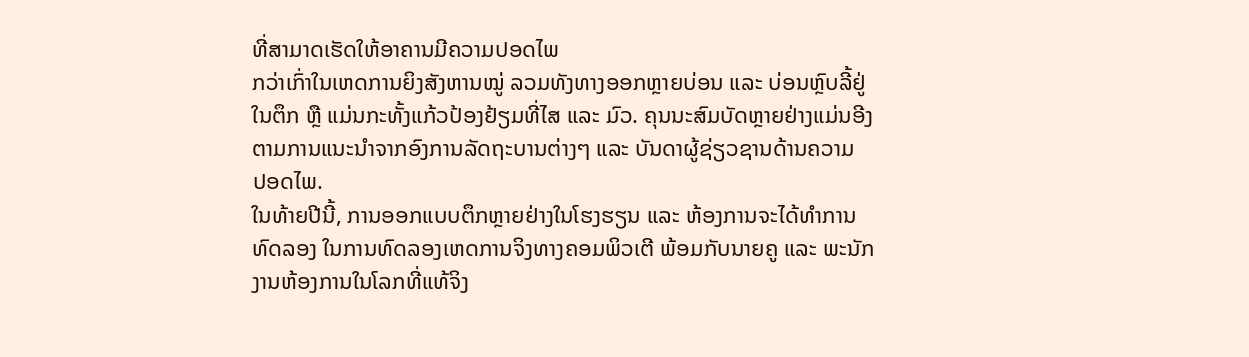ທີ່ສາມາດເຮັດໃຫ້ອາຄານມີຄວາມປອດໄພ
ກວ່າເກົ່າໃນເຫດການຍິງສັງຫານໝູ່ ລວມທັງທາງອອກຫຼາຍບ່ອນ ແລະ ບ່ອນຫຼົບລີ້ຢູ່
ໃນຕຶກ ຫຼື ແມ່ນກະທັ້ງແກ້ວປ້ອງຢ້ຽມທີ່ໄສ ແລະ ມົວ. ຄຸນນະສົມບັດຫຼາຍຢ່າງແມ່ນອີງ
ຕາມການແນະນຳຈາກອົງການລັດຖະບານຕ່າງໆ ແລະ ບັນດາຜູ້ຊ່ຽວຊານດ້ານຄວາມ
ປອດໄພ.
ໃນທ້າຍປີນີ້, ການອອກແບບຕຶກຫຼາຍຢ່າງໃນໂຮງຮຽນ ແລະ ຫ້ອງການຈະໄດ້ທຳການ
ທົດລອງ ໃນການທົດລອງເຫດການຈິງທາງຄອມພິວເຕີ ພ້ອມກັບນາຍຄູ ແລະ ພະນັກ
ງານຫ້ອງການໃນໂລກທີ່ແທ້ຈິງ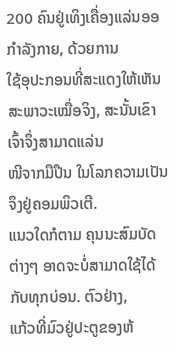200 ຄົນຢູ່ເທິງເຄື່ອງແລ່ນອອກຳລັງກາຍ, ດ້ວຍການ
ໃຊ້ອຸປະກອນທີ່ສະແດງໃຫ້ເຫັນສະພາວະເໝື່ອຈິງ, ສະນັ້ນເຂົາເຈົ້າຈຶ່ງສາມາດແລ່ນ
ໜີຈາກມືປືນ ໃນໂລກຄວາມເປັນຈຶງຢູ່ຄອມພິວເຕີ.
ແນວໃດກໍຕາມ ຄຸນນະສົມບັດຕ່າງໆ ອາດຈະບໍ່ສາມາດໃຊ້ໄດ້ກັບທຸກບ່ອນ. ຕົວຢ່າງ,
ແກ້ວທີ່ມົວຢູ່ປະຕູຂອງຫ້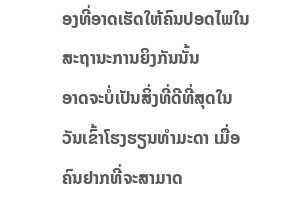ອງທີ່ອາດເຮັດໃຫ້ຄົນປອດໄພໃນສະຖານະການຍິງກັນນັ້ນ
ອາດຈະບໍ່ເປັນສິ່ງທີ່ດີທີ່ສຸດໃນວັນເຂົ້າໂຮງຮຽນທຳມະດາ ເມື່ອຄົນຢາກທີ່ຈະສາມາດ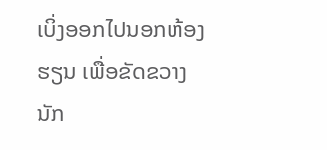ເບິ່ງອອກໄປນອກຫ້ອງຮຽນ ເພື່ອຂັດຂວາງນັກ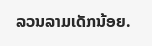ລວນລາມເດັກນ້ອຍ.